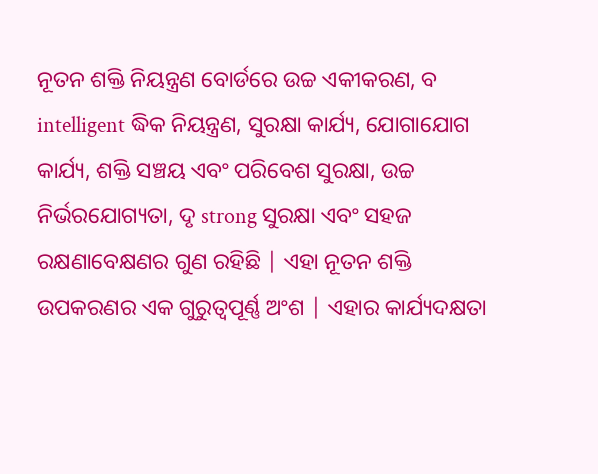ନୂତନ ଶକ୍ତି ନିୟନ୍ତ୍ରଣ ବୋର୍ଡରେ ଉଚ୍ଚ ଏକୀକରଣ, ବ intelligent ଦ୍ଧିକ ନିୟନ୍ତ୍ରଣ, ସୁରକ୍ଷା କାର୍ଯ୍ୟ, ଯୋଗାଯୋଗ କାର୍ଯ୍ୟ, ଶକ୍ତି ସଞ୍ଚୟ ଏବଂ ପରିବେଶ ସୁରକ୍ଷା, ଉଚ୍ଚ ନିର୍ଭରଯୋଗ୍ୟତା, ଦୃ strong ସୁରକ୍ଷା ଏବଂ ସହଜ ରକ୍ଷଣାବେକ୍ଷଣର ଗୁଣ ରହିଛି | ଏହା ନୂତନ ଶକ୍ତି ଉପକରଣର ଏକ ଗୁରୁତ୍ୱପୂର୍ଣ୍ଣ ଅଂଶ | ଏହାର କାର୍ଯ୍ୟଦକ୍ଷତା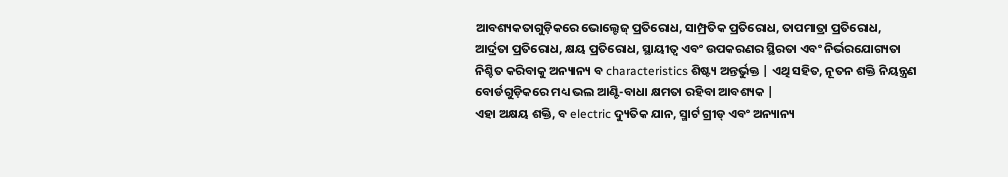ଆବଶ୍ୟକତାଗୁଡ଼ିକରେ ଭୋଲ୍ଟେଜ୍ ପ୍ରତିରୋଧ, ସାମ୍ପ୍ରତିକ ପ୍ରତିରୋଧ, ତାପମାତ୍ରା ପ୍ରତିରୋଧ, ଆର୍ଦ୍ରତା ପ୍ରତିରୋଧ, କ୍ଷୟ ପ୍ରତିରୋଧ, ସ୍ଥାୟୀତ୍ୱ ଏବଂ ଉପକରଣର ସ୍ଥିରତା ଏବଂ ନିର୍ଭରଯୋଗ୍ୟତା ନିଶ୍ଚିତ କରିବାକୁ ଅନ୍ୟାନ୍ୟ ବ characteristics ଶିଷ୍ଟ୍ୟ ଅନ୍ତର୍ଭୁକ୍ତ | ଏଥି ସହିତ, ନୂତନ ଶକ୍ତି ନିୟନ୍ତ୍ରଣ ବୋର୍ଡଗୁଡ଼ିକରେ ମଧ୍ୟ ଭଲ ଆଣ୍ଟି-ବାଧା କ୍ଷମତା ରହିବା ଆବଶ୍ୟକ |
ଏହା ଅକ୍ଷୟ ଶକ୍ତି, ବ electric ଦ୍ୟୁତିକ ଯାନ, ସ୍ମାର୍ଟ ଗ୍ରୀଡ୍ ଏବଂ ଅନ୍ୟାନ୍ୟ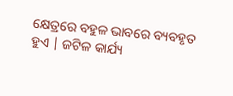କ୍ଷେତ୍ରରେ ବହୁଳ ଭାବରେ ବ୍ୟବହୃତ ହୁଏ | ଜଟିଳ କାର୍ଯ୍ୟ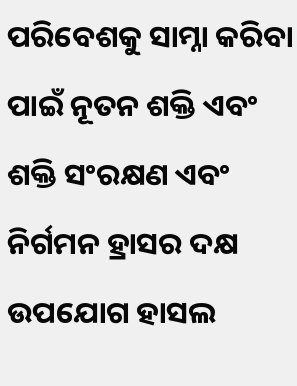ପରିବେଶକୁ ସାମ୍ନା କରିବା ପାଇଁ ନୂତନ ଶକ୍ତି ଏବଂ ଶକ୍ତି ସଂରକ୍ଷଣ ଏବଂ ନିର୍ଗମନ ହ୍ରାସର ଦକ୍ଷ ଉପଯୋଗ ହାସଲ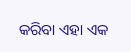କରିବା ଏହା ଏକ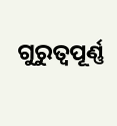ଗୁରୁତ୍ୱପୂର୍ଣ୍ଣ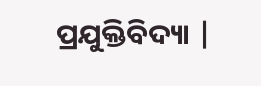ପ୍ରଯୁକ୍ତିବିଦ୍ୟା |